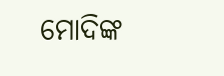ମୋଦିଙ୍କ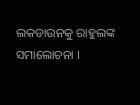ଲକଡାଉନକୁ ରାହୁଲଙ୍କ ସମାଲୋଚନା ।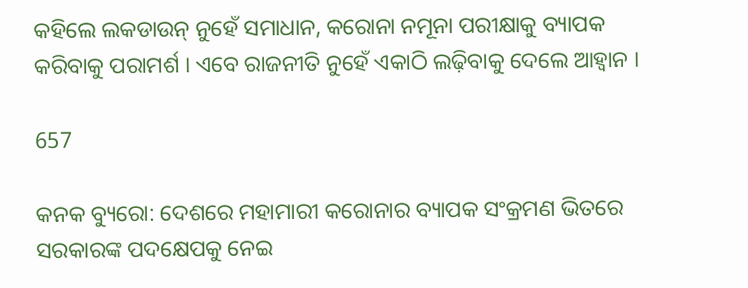କହିଲେ ଲକଡାଉନ୍ ନୁହେଁ ସମାଧାନ, କରୋନା ନମୂନା ପରୀକ୍ଷାକୁ ବ୍ୟାପକ କରିବାକୁ ପରାମର୍ଶ । ଏବେ ରାଜନୀତି ନୁହେଁ ଏକାଠି ଲଢ଼ିବାକୁ ଦେଲେ ଆହ୍ୱାନ ।

657

କନକ ବ୍ୟୁରୋ: ଦେଶରେ ମହାମାରୀ କରୋନାର ବ୍ୟାପକ ସଂକ୍ରମଣ ଭିତରେ ସରକାରଙ୍କ ପଦକ୍ଷେପକୁ ନେଇ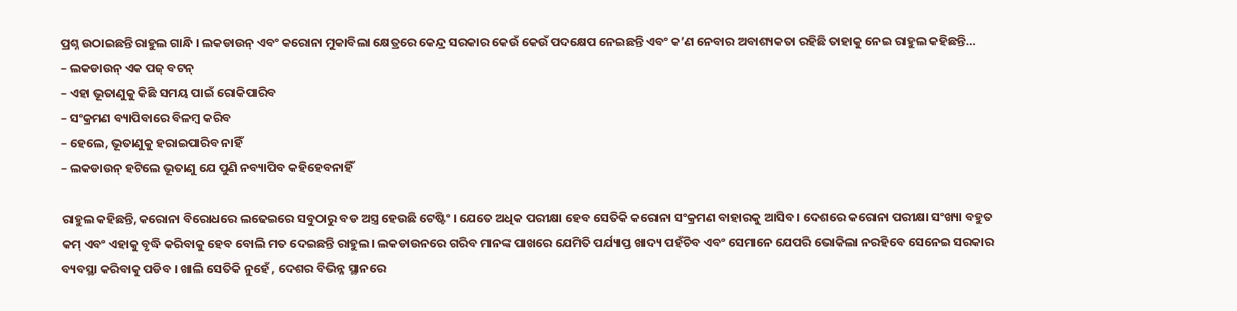ପ୍ରଶ୍ନ ଉଠାଇଛନ୍ତି ରାହୁଲ ଗାନ୍ଧି । ଲକଡାଉନ୍ ଏବଂ କରୋନା ମୁକାବିଲା କ୍ଷେତ୍ରରେ କେନ୍ଦ୍ର ସରକାର କେଉଁ କେଉଁ ପଦକ୍ଷେପ ନେଇଛନ୍ତି ଏବଂ କ’ଣ ନେବାର ଅବାଶ୍ୟକତା ରହିଛି ତାହାକୁ ନେଇ ରାହୁଲ କହିଛନ୍ତି…
– ଲକଡାଉନ୍ ଏକ ପଜ୍ ବଟନ୍
– ଏହା ଭୂତାଣୁକୁ କିଛି ସମୟ ପାଇଁ ରୋକିପାରିବ
– ସଂକ୍ରମଣ ବ୍ୟାପିବାରେ ବିଳମ୍ବ କରିବ
– ହେଲେ, ଭୂତାଣୁକୁ ହରାଇପାରିବ ନାହିଁ
– ଲକଡାଉନ୍ ହଟିଲେ ଭୂତାଣୁ ଯେ ପୁଣି ନବ୍ୟାପିବ କହିହେବନାହିଁ

ରାହୁଲ କହିଛନ୍ତି, କରୋନା ବିରୋଧରେ ଲଢେଇରେ ସବୁଠାରୁ ବଡ ଅସ୍ତ୍ର ହେଉଛି ଟେଷ୍ଟିଂ । ଯେତେ ଅଧିକ ପରୀକ୍ଷା ହେବ ସେତିକି କରୋନା ସଂକ୍ରମଣ ବାହାରକୁ ଆସିବ । ଦେଶରେ କରୋନା ପରୀକ୍ଷା ସଂଖ୍ୟା ବହୁତ କମ୍ ଏବଂ ଏହାକୁ ବୃଦ୍ଧି କରିବାକୁ ହେବ ବୋଲି ମତ ଦେଇଛନ୍ତି ରାହୁଲ। ଲକଡାଉନରେ ଗରିବ ମାନଙ୍କ ପାଖରେ ଯେମିତି ପର୍ଯ୍ୟାପ୍ତ ଖାଦ୍ୟ ପହଁଚିବ ଏବଂ ସେମାନେ ଯେପରି ଭୋକିଲା ନରହିବେ ସେନେଇ ସରକାର ବ୍ୟବସ୍ଥା କରିବାକୁ ପଡିବ । ଖାଲି ସେତିକି ନୁହେଁ , ଦେଶର ବିଭିନ୍ନ ସ୍ଥାନରେ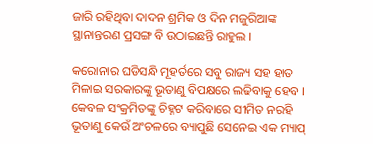ଜାରି ରହିଥିବା ଦାଦନ ଶ୍ରମିକ ଓ ଦିନ ମଜୁରିଆଙ୍କ ସ୍ଥାନାନ୍ତରଣ ପ୍ରସଙ୍ଗ ବି ଉଠାଇଛନ୍ତି ରାହୁଲ ।

କରୋନାର ଘଡିସନ୍ଧି ମୂହର୍ତରେ ସବୁ ରାଜ୍ୟ ସହ ହାତ ମିଳାଇ ସରକାରଙ୍କୁ ଭୂତାଣୁ ବିପକ୍ଷରେ ଲଢିବାକୁ ହେବ । କେବଳ ସଂକ୍ରମିତଙ୍କୁ ଚିହ୍ନଟ କରିବାରେ ସୀମିତ ନରହି ଭୂତାଣୁ କେଉଁ ଅଂଚଳରେ ବ୍ୟାପୁଛି ସେନେଇ ଏକ ମ୍ୟାପ୍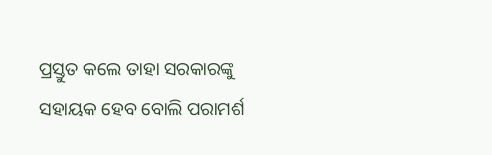ପ୍ରସ୍ତୁତ କଲେ ତାହା ସରକାରଙ୍କୁ ସହାୟକ ହେବ ବୋଲି ପରାମର୍ଶ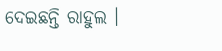ଦେଇଛନ୍ତି ରାହୁଲ ।